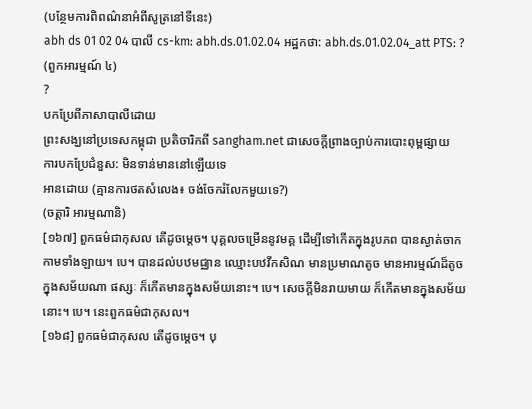(បន្ថែមការពិពណ៌នាអំពីសូត្រនៅទីនេះ)
abh ds 01 02 04 បាលី cs-km: abh.ds.01.02.04 អដ្ឋកថា: abh.ds.01.02.04_att PTS: ?
(ពួកអារម្មណ៍ ៤)
?
បកប្រែពីភាសាបាលីដោយ
ព្រះសង្ឃនៅប្រទេសកម្ពុជា ប្រតិចារិកពី sangham.net ជាសេចក្តីព្រាងច្បាប់ការបោះពុម្ពផ្សាយ
ការបកប្រែជំនួស: មិនទាន់មាននៅឡើយទេ
អានដោយ (គ្មានការថតសំលេង៖ ចង់ចែករំលែកមួយទេ?)
(ចត្តារិ អារម្មណានិ)
[១៦៧] ពួកធម៌ជាកុសល តើដូចម្តេច។ បុគ្គលចម្រើននូវមគ្គ ដើម្បីទៅកើតក្នុងរូបភព បានស្ងាត់ចាកកាមទាំងឡាយ។ បេ។ បានដល់បឋមជ្ឈាន ឈ្មោះបឋវីកសិណ មានប្រមាណតូច មានអារម្មណ៍ដ៏តូច ក្នុងសម័យណា ផស្សៈ ក៏កើតមានក្នុងសម័យនោះ។ បេ។ សេចក្តីមិនរាយមាយ ក៏កើតមានក្នុងសម័យនោះ។ បេ។ នេះពួកធម៌ជាកុសល។
[១៦៨] ពួកធម៌ជាកុសល តើដូចម្តេច។ បុ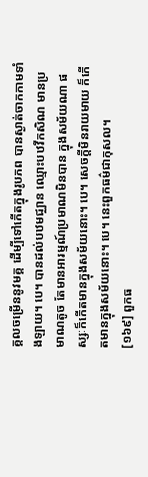គ្គលចម្រើននូវមគ្គ ដើម្បីទៅកើតក្នុងរូបភព បានស្ងាត់ចាកកាមទាំងឡាយ។ បេ។ បានដល់បឋមជ្ឈាន ឈ្មោះបឋវីកសិណ មានប្រមាណតូច តែមានអារម្មណ៍ប្រមាណមិនបាន ក្នុងសម័យណា ផស្សៈក៏កើតមានក្នុងសម័យនោះ។ បេ។ សេចក្តីមិនរាយមាយ ក៏កើតមានក្នុងសម័យនោះ។ បេ។ នេះពួកធម៌ជាកុសល។
[១៦៩] ពួកធ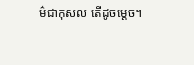ម៌ជាកុសល តើដូចម្តេច។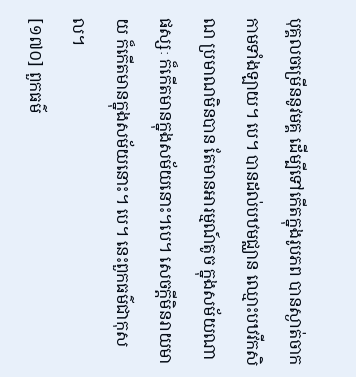បុគ្គលចម្រើននូវមគ្គ ដើម្បីទៅកើតក្នុងរូបភព បានស្ងាត់ចាកកាមទាំងឡាយ។ បេ។ បានដល់បឋមជ្ឈាន ឈ្មោះបឋវីកសិណ ប្រមាណមិនបាន តែមានអារម្មណ៍តូច ក្នុងសម័យណា ផស្សៈ ក៏កើតមានក្នុងសម័យនោះ។បេ។ សេចក្តីមិនរាយមាយ ក៏កើតមានក្នុងសម័យនោះ។ បេ។ នេះពួកធម៌ជាកុសល។
[១៧០] ពួកធម៌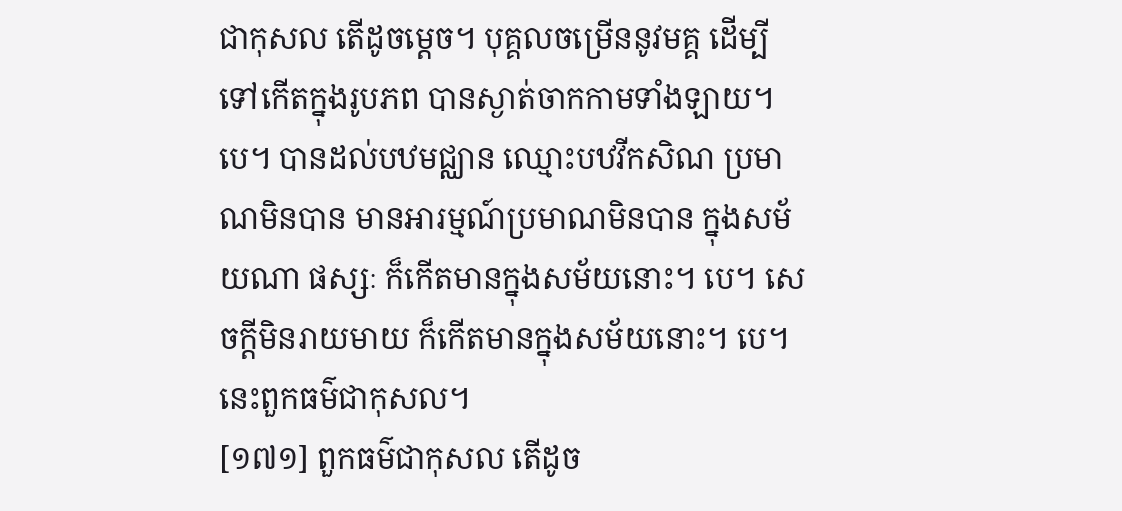ជាកុសល តើដូចម្តេច។ បុគ្គលចម្រើននូវមគ្គ ដើម្បីទៅកើតក្នុងរូបភព បានស្ងាត់ចាកកាមទាំងឡាយ។ បេ។ បានដល់បឋមជ្ឈាន ឈ្មោះបឋវីកសិណ ប្រមាណមិនបាន មានអារម្មណ៍ប្រមាណមិនបាន ក្នុងសម័យណា ផស្សៈ ក៏កើតមានក្នុងសម័យនោះ។ បេ។ សេចក្តីមិនរាយមាយ ក៏កើតមានក្នុងសម័យនោះ។ បេ។ នេះពួកធម៌ជាកុសល។
[១៧១] ពួកធម៌ជាកុសល តើដូច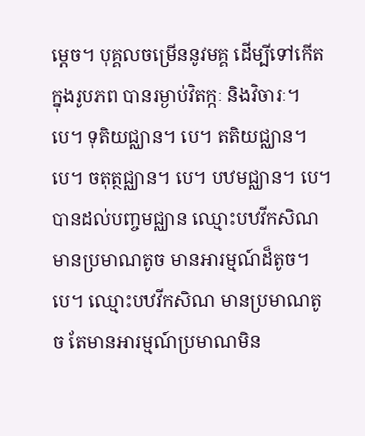ម្តេច។ បុគ្គលចម្រើននូវមគ្គ ដើម្បីទៅកើតក្នុងរូបភព បានរម្ងាប់វិតក្កៈ និងវិចារៈ។ បេ។ ទុតិយជ្ឈាន។ បេ។ តតិយជ្ឈាន។ បេ។ ចតុត្ថជ្ឈាន។ បេ។ បឋមជ្ឈាន។ បេ។ បានដល់បញ្ចមជ្ឈាន ឈ្មោះបឋវីកសិណ មានប្រមាណតូច មានអារម្មណ៍ដ៏តូច។ បេ។ ឈ្មោះបឋវីកសិណ មានប្រមាណតូច តែមានអារម្មណ៍ប្រមាណមិន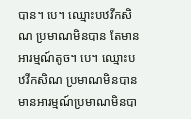បាន។ បេ។ ឈ្មោះបឋវីកសិណ ប្រមាណមិនបាន តែមានអារម្មណ៍តូច។ បេ។ ឈ្មោះបឋវីកសិណ ប្រមាណមិនបាន មានអារម្មណ៍ប្រមាណមិនបា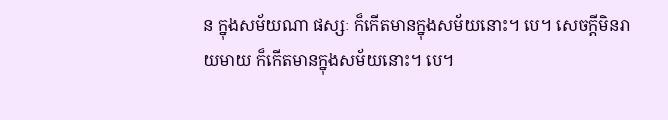ន ក្នុងសម័យណា ផស្សៈ ក៏កើតមានក្នុងសម័យនោះ។ បេ។ សេចក្តីមិនរាយមាយ ក៏កើតមានក្នុងសម័យនោះ។ បេ។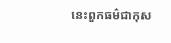នេះពួកធម៌ជាកុស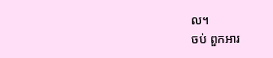ល។
ចប់ ពួកអារ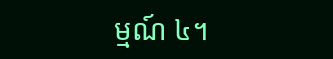ម្មណ៍ ៤។